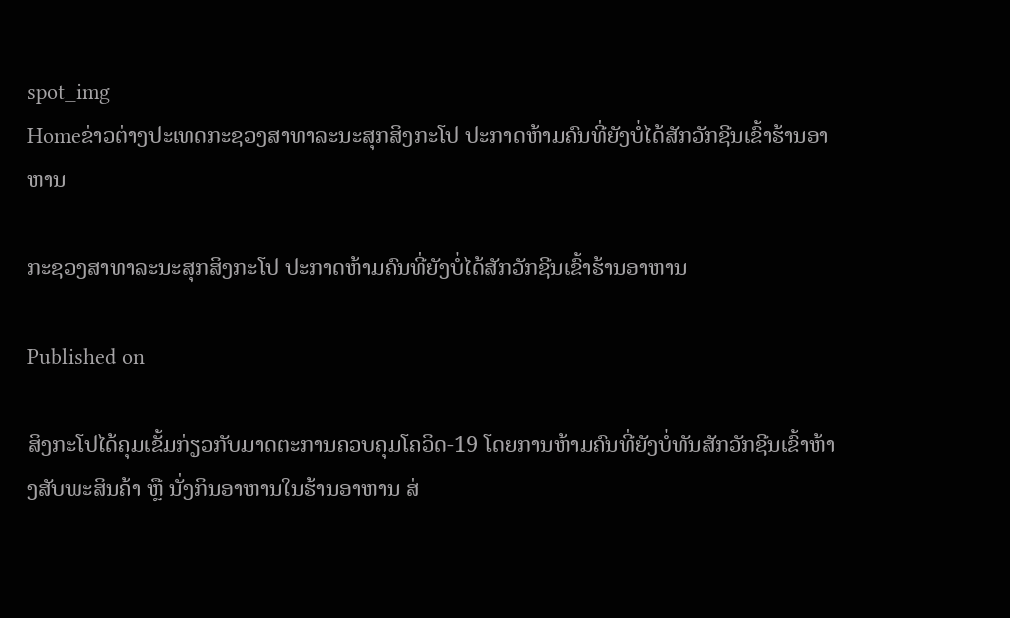spot_img
Homeຂ່າວຕ່າງປະເທດກະຊວງສາທາລະນະສຸກສິງກະໂປ ປະກາດຫ້າມຄົນທີ່ຍັງບໍ່ໄດ້ສັກວັກຊີນເຂົ້າຮ້ານອາຫານ

ກະຊວງສາທາລະນະສຸກສິງກະໂປ ປະກາດຫ້າມຄົນທີ່ຍັງບໍ່ໄດ້ສັກວັກຊີນເຂົ້າຮ້ານອາຫານ

Published on

ສິງກະໂປໄດ້ຄຸມເຂັ້ມກ່ຽວກັບມາດຕະການຄວບຄຸມໂຄວິດ-19 ໂດຍການຫ້າມຄົນທີ່ຍັງບໍ່ທັນສັກວັກຊີນເຂົ້າຫ້າງສັບພະສິນຄ້າ ຫຼື ນັ່ງກິນອາຫານໃນຮ້ານອາຫານ ສ່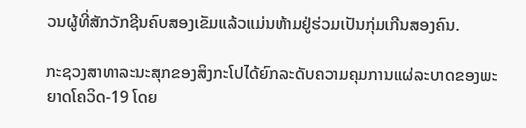ວນຜູ້ທີ່ສັກວັກຊີນຄົບສອງເຂັມແລ້ວແມ່ນຫ້າມຢູ່ຮ່ວມເປັນກຸ່ມເກີນສອງຄົນ.

ກະຊວງສາທາລະນະສຸກຂອງສິງກະໂປໄດ້ຍົກລະດັບຄວາມຄຸມການແຜ່ລະບາດຂອງພະຍາດໂຄວິດ-19 ໂດຍ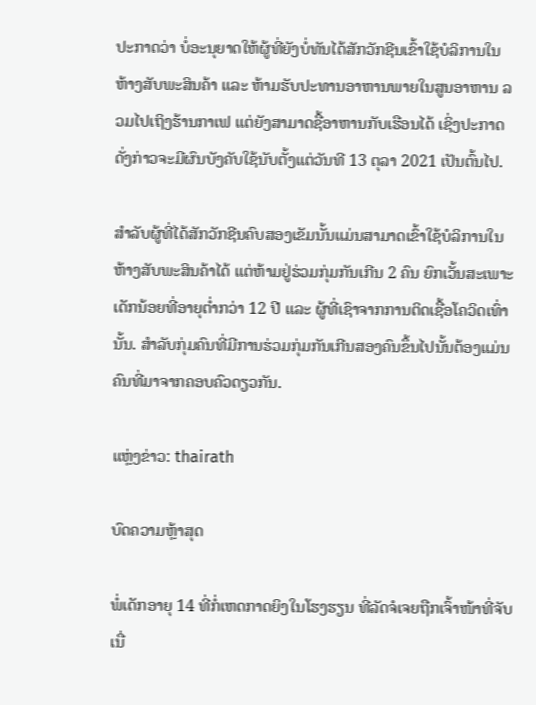ປະກາດວ່າ ບໍ່ອະນຸຍາດໃຫ້ຜູ້ທີ່ຍັງບໍ່ທັນໄດ້ສັກວັກຊີນເຂົ້າໃຊ້ບໍລິການໃນຫ້າງສັບພະສິນຄ້າ ແລະ ຫ້າມຮັບປະທານອາຫານພາຍໃນສູນອາຫານ ລວມໄປເຖິງຮ້ານກາເຟ ແຕ່ຍັງສາມາດຊື້ອາຫານກັບເຮືອນໄດ້ ເຊິ່ງປະກາດດັ່ງກ່າວຈະມີຜົນບັງຄັບໃຊ້ນັບຕັ້ງແຕ່ວັນທີ 13 ຕຸລາ 2021 ເປັນຕົ້ນໄປ.

ສໍາລັບຜູ້ທີ່ໄດ້ສັກວັກຊີນຄົບສອງເຂັມນັ້ນແມ່ນສາມາດເຂົ້າໃຊ້ບໍລິການໃນຫ້າງສັບພະສິນຄ້າໄດ້ ແຕ່ຫ້າມຢູ່ຮ່ວມກຸ່ມກັນເກີນ 2 ຄົນ ຍົກເວັ້ນສະເພາະເດັກນ້ອຍທີ່ອາຍຸຕໍ່າກວ່າ 12 ປີ ແລະ ຜູ້ທີ່ເຊົາຈາກການຕິດເຊື້ອໂຄວິດເທົ່ານັ້ນ. ສໍາລັບກຸ່ມຄົນທີ່ມີການຮ່ວມກຸ່ມກັນເກີນສອງຄົນຂຶ້ນໄປນັ້ນຕ້ອງແມ່ນຄົນທີ່ມາຈາກຄອບຄົວດຽວກັນ.

ແຫຼ່ງຂ່າວ: thairath

ບົດຄວາມຫຼ້າສຸດ

ພໍ່ເດັກອາຍຸ 14 ທີ່ກໍ່ເຫດກາດຍິງໃນໂຮງຮຽນ ທີ່ລັດຈໍເຈຍຖືກເຈົ້າໜ້າທີ່ຈັບເນື່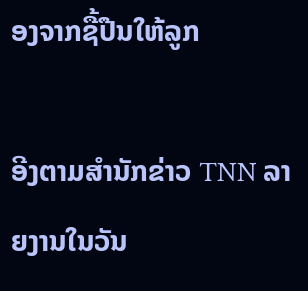ອງຈາກຊື້ປືນໃຫ້ລູກ

ອີງຕາມສຳນັກຂ່າວ TNN ລາຍງານໃນວັນ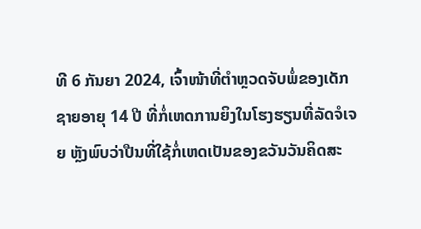ທີ 6 ກັນຍາ 2024, ເຈົ້າໜ້າທີ່ຕຳຫຼວດຈັບພໍ່ຂອງເດັກຊາຍອາຍຸ 14 ປີ ທີ່ກໍ່ເຫດການຍິງໃນໂຮງຮຽນທີ່ລັດຈໍເຈຍ ຫຼັງພົບວ່າປືນທີ່ໃຊ້ກໍ່ເຫດເປັນຂອງຂວັນວັນຄິດສະ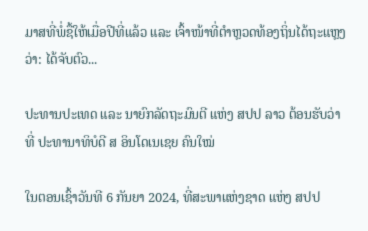ມາສທີ່ພໍ່ຊື້ໃຫ້ເມື່ອປີທີ່ແລ້ວ ແລະ ເຈົ້າໜ້າທີ່ຕຳຫຼວດທ້ອງຖິ່ນໄດ້ຖະແຫຼງວ່າ: ໄດ້ຈັບຕົວ...

ປະທານປະເທດ ແລະ ນາຍົກລັດຖະມົນຕີ ແຫ່ງ ສປປ ລາວ ຕ້ອນຮັບວ່າທີ່ ປະທານາທິບໍດີ ສ ອິນໂດເນເຊຍ ຄົນໃໝ່

ໃນຕອນເຊົ້າວັນທີ 6 ກັນຍາ 2024, ທີ່ສະພາແຫ່ງຊາດ ແຫ່ງ ສປປ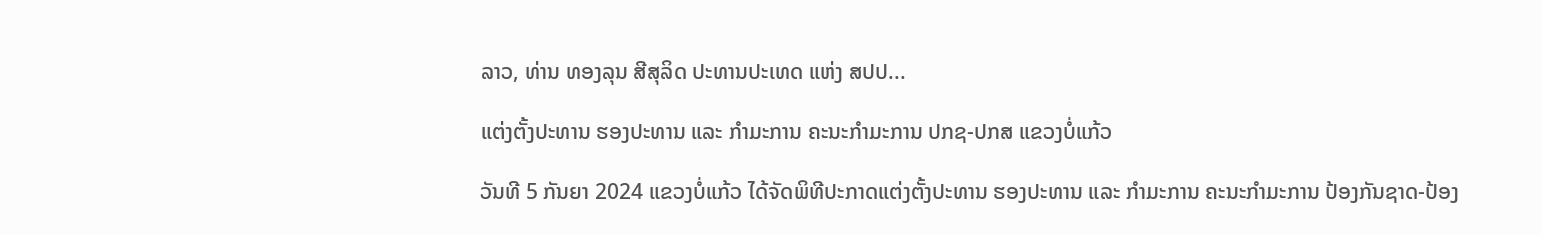ລາວ, ທ່ານ ທອງລຸນ ສີສຸລິດ ປະທານປະເທດ ແຫ່ງ ສປປ...

ແຕ່ງຕັ້ງປະທານ ຮອງປະທານ ແລະ ກຳມະການ ຄະນະກຳມະການ ປກຊ-ປກສ ແຂວງບໍ່ແກ້ວ

ວັນທີ 5 ກັນຍາ 2024 ແຂວງບໍ່ແກ້ວ ໄດ້ຈັດພິທີປະກາດແຕ່ງຕັ້ງປະທານ ຮອງປະທານ ແລະ ກຳມະການ ຄະນະກຳມະການ ປ້ອງກັນຊາດ-ປ້ອງ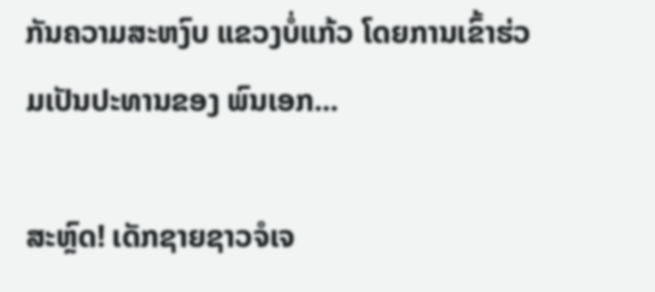ກັນຄວາມສະຫງົບ ແຂວງບໍ່ແກ້ວ ໂດຍການເຂົ້າຮ່ວມເປັນປະທານຂອງ ພົນເອກ...

ສະຫຼົດ! ເດັກຊາຍຊາວຈໍເຈ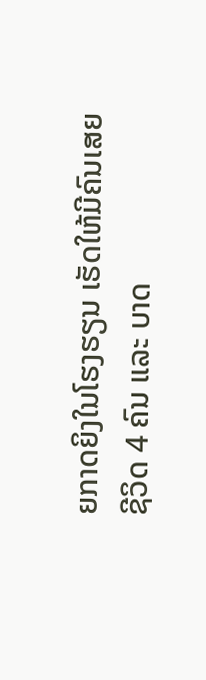ຍກາດຍິງໃນໂຮງຮຽນ ເຮັດໃຫ້ມີຄົນເສຍຊີວິດ 4 ຄົນ ແລະ ບາດ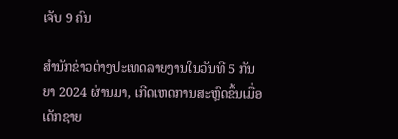ເຈັບ 9 ຄົນ

ສຳນັກຂ່າວຕ່າງປະເທດລາຍງານໃນວັນທີ 5 ກັນຍາ 2024 ຜ່ານມາ, ເກີດເຫດການສະຫຼົດຂຶ້ນເມື່ອເດັກຊາຍ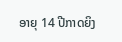ອາຍຸ 14 ປີກາດຍິງ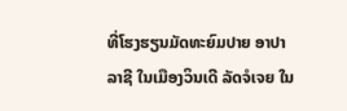ທີ່ໂຮງຮຽນມັດທະຍົມປາຍ ອາປາລາຊີ ໃນເມືອງວິນເດີ ລັດຈໍເຈຍ ໃນ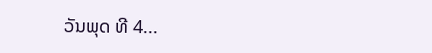ວັນພຸດ ທີ 4...